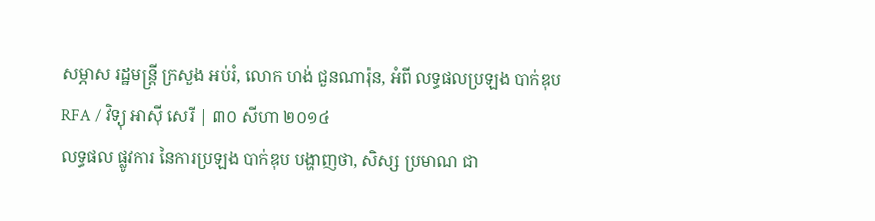សម្ភាស រដ្ឋមន្ត្រី ក្រសួង អប់រំ, លោក ហង់ ជួនណារ៉ុន, អំពី លទ្ធផលប្រឡង បាក់ឌុប
RFA / វិទ្យុ អាស៊ី សេរី | ៣០ សីហា ២០១៤
លទ្ធផល ផ្លូវការ នៃការប្រឡង បាក់ឌុប បង្ហាញថា, សិស្ស ប្រមាណ ជា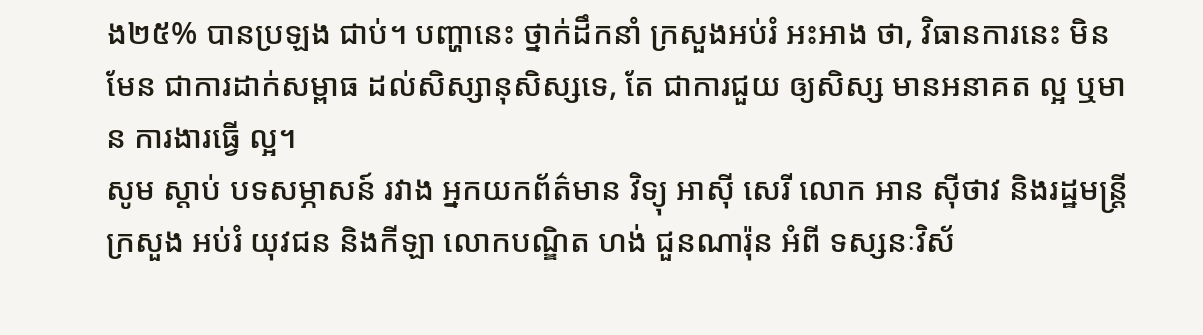ង២៥% បានប្រឡង ជាប់។ បញ្ហានេះ ថ្នាក់ដឹកនាំ ក្រសួងអប់រំ អះអាង ថា, វិធានការនេះ មិនមែន ជាការដាក់សម្ពាធ ដល់សិស្សានុសិស្សទេ, តែ ជាការជួយ ឲ្យសិស្ស មានអនាគត ល្អ ឬមាន ការងារធ្វើ ល្អ។
សូម ស្ដាប់ បទសម្ភាសន៍ រវាង អ្នកយកព័ត៌មាន វិទ្យុ អាស៊ី សេរី លោក អាន ស៊ីថាវ និងរដ្ឋមន្ត្រី ក្រសួង អប់រំ យុវជន និងកីឡា លោកបណ្ឌិត ហង់ ជួនណារ៉ុន អំពី ទស្សនៈវិស័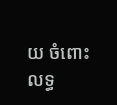យ ចំពោះ លទ្ធ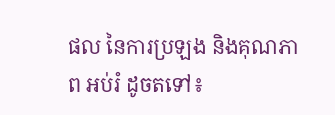ផល នៃការប្រឡង និងគុណភាព អប់រំ ដូចតទៅ៖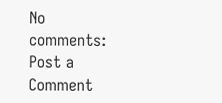No comments:
Post a Comment